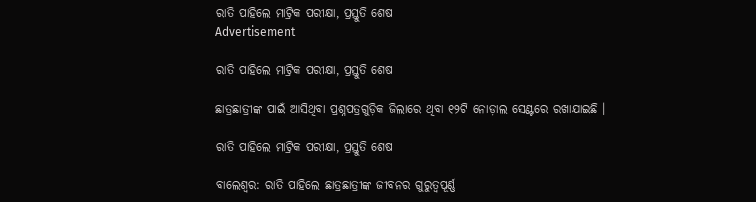ରାତି ପାହିଲେ ମାଟ୍ରିକ ପରୀକ୍ଷା, ପ୍ରସ୍ତୁତି ଶେଷ
Advertisement

ରାତି ପାହିଲେ ମାଟ୍ରିକ ପରୀକ୍ଷା, ପ୍ରସ୍ତୁତି ଶେଷ

ଛାତ୍ରଛାତ୍ରୀଙ୍କ ପାଇଁ ଆସିଥିବା ପ୍ରଶ୍ନପତ୍ରଗୁଡ଼ିକ ଜିଲାରେ ଥିବା ୧୨ଟି ନୋଡ଼ାଲ ସେଣ୍ଟରେ ରଖାଯାଇଛି ।

ରାତି ପାହିଲେ ମାଟ୍ରିକ ପରୀକ୍ଷା, ପ୍ରସ୍ତୁତି ଶେଷ

ବାଲେଶ୍ୱର: ରାତି ପାହିଲେ ଛାତ୍ରଛାତ୍ରୀଙ୍କ ଜୀବନର ଗୁରୁତ୍ୱପୂର୍ଣ୍ଣ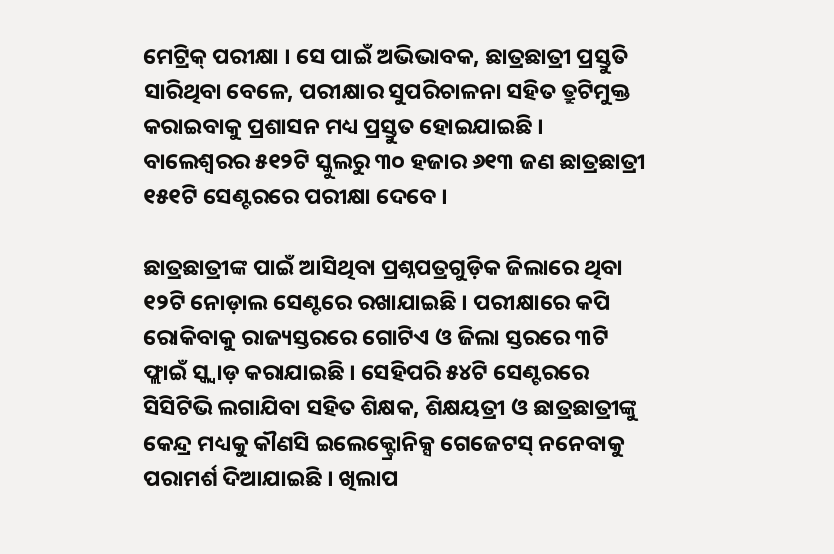ମେଟ୍ରିକ୍‌ ପରୀକ୍ଷା । ସେ ପାଇଁ ଅଭିଭାବକ, ଛାତ୍ରଛାତ୍ରୀ ପ୍ରସ୍ତୁତି ସାରିଥିବା ବେଳେ, ପରୀକ୍ଷାର ସୁପରିଚାଳନା ସହିତ ତ୍ରୁଟିମୁକ୍ତ କରାଇବାକୁ ପ୍ରଶାସନ ମଧ୍ୟ ପ୍ରସ୍ତୁତ ହୋଇଯାଇଛି । ବାଲେଶ୍ୱରର ୫୧୨ଟି ସ୍କୁଲରୁ ୩୦ ହଜାର ୬୧୩ ଜଣ ଛାତ୍ରଛାତ୍ରୀ ୧୫୧ଟି ସେଣ୍ଟରରେ ପରୀକ୍ଷା ଦେବେ ।

ଛାତ୍ରଛାତ୍ରୀଙ୍କ ପାଇଁ ଆସିଥିବା ପ୍ରଶ୍ନପତ୍ରଗୁଡ଼ିକ ଜିଲାରେ ଥିବା ୧୨ଟି ନୋଡ଼ାଲ ସେଣ୍ଟରେ ରଖାଯାଇଛି । ପରୀକ୍ଷାରେ କପି ରୋକିବାକୁ ରାଜ୍ୟସ୍ତରରେ ଗୋଟିଏ ଓ ଜିଲା ସ୍ତରରେ ୩ଟି ଫ୍ଲାଇଁ ସ୍କ୍ୱାଡ଼ କରାଯାଇଛି । ସେହିପରି ୫୪ଟି ସେଣ୍ଟରରେ ସିସିଟିଭି ଲଗାଯିବା ସହିତ ଶିକ୍ଷକ, ଶିକ୍ଷୟତ୍ରୀ ଓ ଛାତ୍ରଛାତ୍ରୀଙ୍କୁ କେନ୍ଦ୍ର ମଧ୍ୟକୁ କୗଣସି ଇଲେକ୍ଟ୍ରୋନିକ୍ସ ଗେଜେଟସ୍‌ ନନେବାକୁ ପରାମର୍ଶ ଦିଆଯାଇଛି । ଖିଲାପ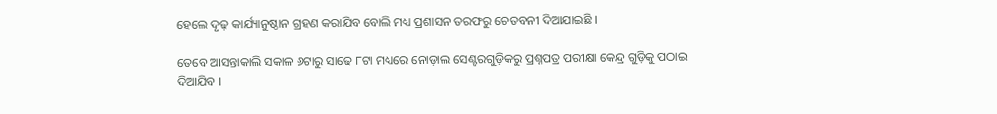ହେଲେ ଦୃଢ଼ କାର୍ଯ୍ୟାନୁଷ୍ଠାନ ଗ୍ରହଣ କରାଯିବ ବୋଲି ମଧ୍ୟ ପ୍ରଶାସନ ତରଫରୁ ଚେତବନୀ ଦିଆଯାଇଛି ।

ତେବେ ଆସନ୍ତାକାଲି ସକାଳ ୬ଟାରୁ ସାଢେ ୮ଟା ମଧ୍ୟରେ ନୋଡ଼ାଲ ସେଣ୍ଟରଗୁଡ଼ିକରୁ ପ୍ରଶ୍ନପତ୍ର ପରୀକ୍ଷା କେନ୍ଦ୍ର ଗୁଡ଼ିକୁ ପଠାଇ ଦିଆଯିବ ।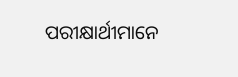ପରୀକ୍ଷାର୍ଥୀମାନେ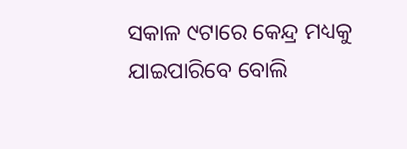ସକାଳ ୯ଟାରେ କେନ୍ଦ୍ର ମଧ୍ୟକୁ ଯାଇପାରିବେ ବୋଲି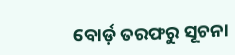ବୋର୍ଡ଼ ତରଫରୁ ସୂଚନା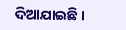ଦିଆଯାଇଛି ।